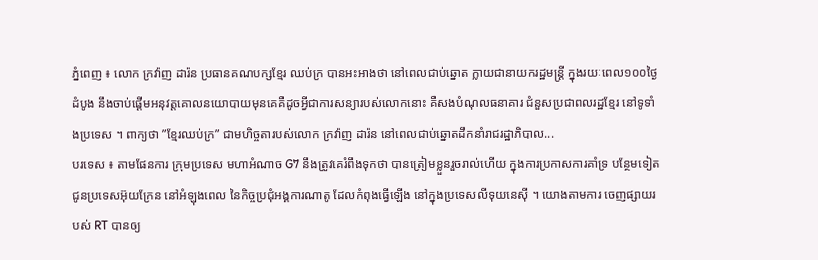ភ្នំពេញ ៖ លោក ក្រវ៉ាញ ដារ៉ន ប្រធានគណបក្សខ្មែរ ឈប់ក្រ បានអះអាងថា នៅពេលជាប់ឆ្នោត ក្លាយជានាយករដ្ឋមន្រ្តី ក្នុងរយៈពេល១០០ថ្ងៃដំបូង នឹងចាប់ផ្តើមអនុវត្តគោលនយោបាយមុនគេគឺដូចអ្វីជាការសន្យារបស់លោកនោះ គឺសងបំណុលធនាគារ ជំនួសប្រជាពលរដ្ឋខ្មែរ នៅទូទាំងប្រទេស ។ ពាក្យថា ”ខ្មែរឈប់ក្រ” ជាមហិច្ចតារបស់លោក ក្រវ៉ាញ ដារ៉ន នៅពេលជាប់ឆ្នោតដឹកនាំរាជរដ្ឋាភិបាល...
បរទេស ៖ តាមផែនការ ក្រុមប្រទេស មហាអំណាច G7 នឹងត្រូវគេរំពឹងទុកថា បានត្រៀមខ្លួនរួចរាល់ហើយ ក្នុងការប្រកាសការគាំទ្រ បន្ថែមទៀត ជូនប្រទេសអ៊ុយក្រែន នៅអំឡុងពេល នៃកិច្ចប្រជុំអង្គការណាតូ ដែលកំពុងធ្វើឡើង នៅក្នុងប្រទេសលីទុយនេស៊ី ។ យោងតាមការ ចេញផ្សាយរបស់ RT បានឲ្យ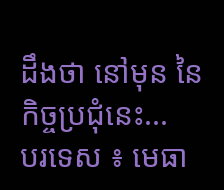ដឹងថា នៅមុន នៃកិច្ចប្រជុំនេះ...
បរទេស ៖ មេធា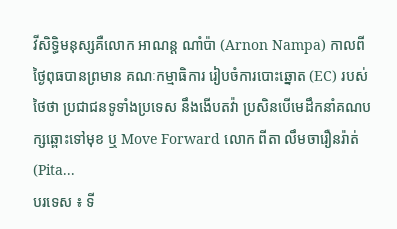វីសិទ្ធិមនុស្សគឺលោក អាណន្ត ណាំប៉ា (Arnon Nampa) កាលពីថ្ងៃពុធបានព្រមាន គណៈកម្មាធិការ រៀបចំការបោះឆ្នោត (EC) របស់ថៃថា ប្រជាជនទូទាំងប្រទេស នឹងងើបតវ៉ា ប្រសិនបើមេដឹកនាំគណបក្សឆ្ពោះទៅមុខ ឬ Move Forward លោក ពីតា លឹមចារឿនរ៉ាត់ (Pita...
បរទេស ៖ ទី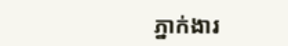ភ្នាក់ងារ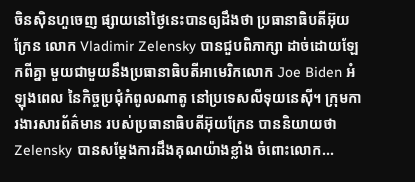ចិនស៊ិនហួចេញ ផ្សាយនៅថ្ងៃនេះបានឲ្យដឹងថា ប្រធានាធិបតីអ៊ុយក្រែន លោក Vladimir Zelensky បានជួបពិភាក្សា ដាច់ដោយឡែកពីគ្នា មួយជាមួយនឹងប្រធានាធិបតីអាមេរិកលោក Joe Biden អំឡុងពេល នៃកិច្ចប្រជុំកំពូលណាតូ នៅប្រទេសលីទុយនេស៊ី។ ក្រុមការងារសារព័ត៌មាន របស់ប្រធានាធិបតីអ៊ុយក្រែន បាននិយាយថា Zelensky បានសម្តែងការដឹងគុណយ៉ាងខ្លាំង ចំពោះលោក...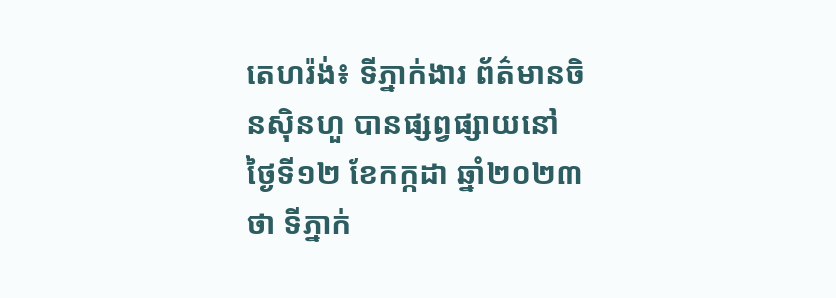តេហរ៉ង់៖ ទីភ្នាក់ងារ ព័ត៌មានចិនស៊ិនហួ បានផ្សព្វផ្សាយនៅថ្ងៃទី១២ ខែកក្កដា ឆ្នាំ២០២៣ថា ទីភ្នាក់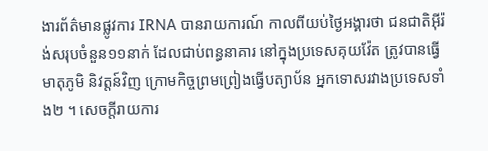ងារព័ត៌មានផ្លូវការ IRNA បានរាយការណ៍ កាលពីយប់ថ្ងៃអង្គារថា ជនជាតិអ៊ីរ៉ង់សរុបចំនួន១១នាក់ ដែលជាប់ពន្ធនាគារ នៅក្នុងប្រទេសគុយវ៉ែត ត្រូវបានធ្វើមាតុភូមិ និវត្តន៍វិញ ក្រោមកិច្ចព្រមព្រៀងធ្វើបត្យាប័ន អ្នកទោសរវាងប្រទេសទាំង២ ។ សេចក្តីរាយការ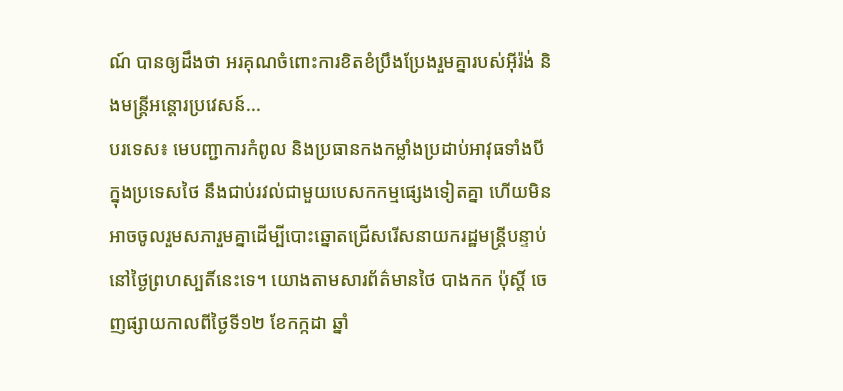ណ៍ បានឲ្យដឹងថា អរគុណចំពោះការខិតខំប្រឹងប្រែងរួមគ្នារបស់អ៊ីរ៉ង់ និងមន្ត្រីអន្តោរប្រវេសន៍...
បរទេស៖ មេបញ្ជាការកំពូល និងប្រធានកងកម្លាំងប្រដាប់អាវុធទាំងបី ក្នុងប្រទេសថៃ នឹងជាប់រវល់ជាមួយបេសកកម្មផ្សេងទៀតគ្នា ហើយមិនអាចចូលរួមសភារួមគ្នាដើម្បីបោះឆ្នោតជ្រើសរើសនាយករដ្ឋមន្ត្រីបន្ទាប់ នៅថ្ងៃព្រហស្បតិ៍នេះទេ។ យោងតាមសារព័ត៌មានថៃ បាងកក ប៉ុស្តិ៍ ចេញផ្សាយកាលពីថ្ងៃទី១២ ខែកក្កដា ឆ្នាំ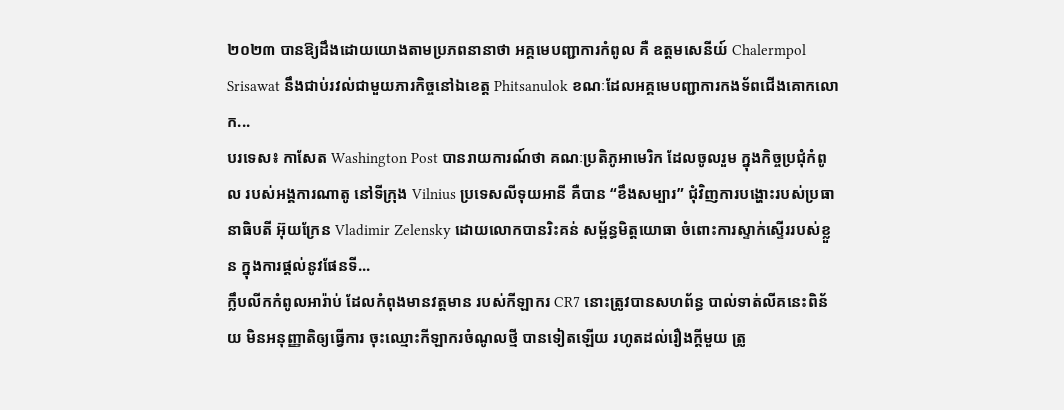២០២៣ បានឱ្យដឹងដោយយោងតាមប្រភពនានាថា អគ្គមេបញ្ជាការកំពូល គឺ ឧត្តមសេនីយ៍ Chalermpol Srisawat នឹងជាប់រវល់ជាមួយភារកិច្ចនៅឯខេត្ត Phitsanulok ខណៈដែលអគ្គមេបញ្ជាការកងទ័ពជើងគោកលោក...
បរទេស៖ កាសែត Washington Post បានរាយការណ៍ថា គណៈប្រតិភូអាមេរិក ដែលចូលរួម ក្នុងកិច្ចប្រជុំកំពូល របស់អង្គការណាតូ នៅទីក្រុង Vilnius ប្រទេសលីទុយអានី គឺបាន “ខឹងសម្បារ” ជុំវិញការបង្ហោះរបស់ប្រធានាធិបតី អ៊ុយក្រែន Vladimir Zelensky ដោយលោកបានរិះគន់ សម្ព័ន្ធមិត្តយោធា ចំពោះការស្ទាក់ស្ទើររបស់ខ្លួន ក្នុងការផ្តល់នូវផែនទី...
ក្លឹបលីកកំពូលអារ៉ាប់ ដែលកំពុងមានវត្តមាន របស់កីឡាករ CR7 នោះត្រូវបានសហព័ន្ធ បាល់ទាត់លីគនេះពិន័យ មិនអនុញ្ញាតិឲ្យធ្វើការ ចុះឈ្មោះកីឡាករចំណូលថ្មី បានទៀតឡើយ រហូតដល់រឿងក្តីមួយ ត្រូ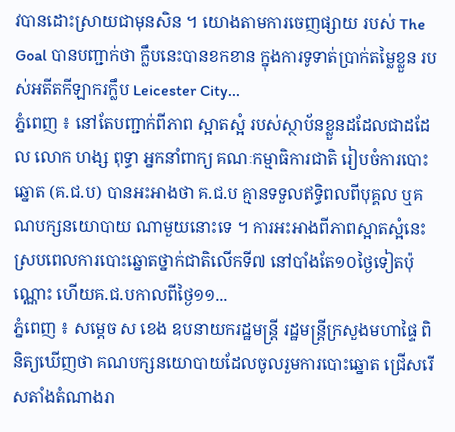វបានដោះស្រាយជាមុនសិន ។ យោងតាមការចេញផ្សាយ របស់ The Goal បានបញ្ជាក់ថា ក្លឹបនេះបានខកខាន ក្នុងការទូទាត់ប្រាក់តម្លៃខ្លួន របស់អតីតកីឡាករក្លឹប Leicester City...
ភ្នំពេញ ៖ នៅតែបញ្ជាក់ពីភាព ស្អាតស្អំ របស់ស្ថាប័នខ្លួនដដែលជាដដែល លោក ហង្ស ពុទ្ធា អ្នកនាំពាក្យ គណៈកម្មាធិការជាតិ រៀបចំការបោះឆ្នោត (គ.ជ.ប) បានអះអាងថា គ.ជ.ប គ្មានទទួលឥទ្ធិពលពីបុគ្គល ឬគណបក្សនយោបាយ ណាមួយនោះទេ ។ ការអះអាងពីភាពស្អាតស្អំនេះ ស្របពេលការបោះឆ្នោតថ្នាក់ជាតិលើកទី៧ នៅបាំងតែ១០ថ្ងៃទៀតប៉ុណ្ណោះ ហើយគ.ជ.បកាលពីថ្ងៃ១១...
ភ្នំពេញ ៖ សម្ដេច ស ខេង ឧបនាយករដ្ឋមន្ត្រី រដ្ឋមន្ត្រីក្រសួងមហាផ្ទៃ ពិនិត្យឃើញថា គណបក្សនយោបាយដែលចូលរួមការបោះឆ្នោត ជ្រើសរើសតាំងតំណាងរា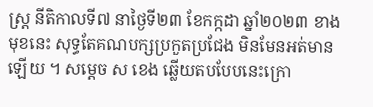ស្ដ្រ នីតិកាលទី៧ នាថ្ងៃទី២៣ ខែកក្កដា ឆ្នាំ២០២៣ ខាងមុខនេះ សុទ្ធតែគណបក្សប្រកួតប្រជែង មិនមែនអត់មានឡើយ ។ សម្ដេច ស ខេង ឆ្លើយតបបែបនេះក្រោ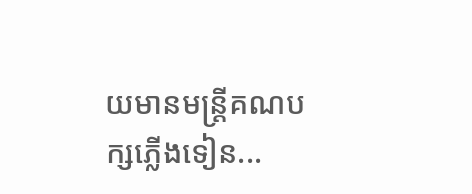យមានមន្ដ្រីគណបក្សភ្លើងទៀន...